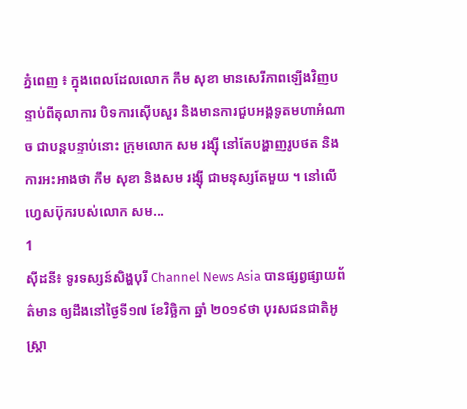ភ្នំពេញ ៖ ក្នុងពេលដែលលោក កឹម សុខា មានសេរីភាពឡើងវិញបន្ទាប់ពីតុលាការ បិទការស៊ើបសួរ និងមានការជួបអង្គទូតមហាអំណាច ជាបន្តបន្ទាប់នោះ ក្រុមលោក សម រង្ស៊ី នៅតែបង្ហាញរូបថត និងការអះអាងថា កឹម សុខា និងសម រង្ស៊ី ជាមនុស្សតែមួយ ។ នៅលើហ្វេសប៊ុករបស់លោក សម...
1
ស៊ីដនី៖ ទូរទស្សន៍សិង្ហបុរី Channel News Asia បានផ្សព្វផ្សាយព័ត៌មាន ឲ្យដឹងនៅថ្ងៃទី១៧ ខែវិច្ឆិកា ឆ្នាំ ២០១៩ថា បុរសជនជាតិអូស្រ្តា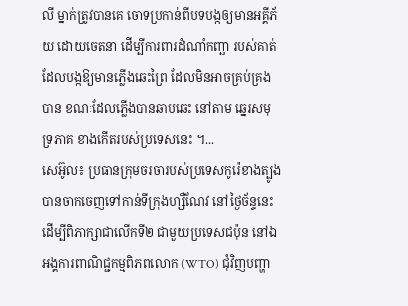លី ម្នាក់ត្រូវបានគេ ចោទប្រកាន់ពីបទបង្កឲ្យមានអគ្គីភ័យ ដោយចេតនា ដើម្បីការពារដំណាំកញ្ឆា របស់គាត់ដែលបង្កឱ្យមានភ្លើងឆេះព្រៃ ដែលមិនអាចគ្រប់គ្រងបាន ខណៈដែលភ្លើងបានឆាបឆេះ នៅតាម ឆ្នេរសមុទ្រភាគ ខាងកើតរបស់ប្រទេសនេះ ។...
សេអ៊ូល៖ ប្រធានក្រុមចរចារបស់ប្រទេសកូរ៉េខាងត្បូង បានចាកចេញទៅកាន់ទីក្រុងហ្សឺណែវ នៅថ្ងៃច័ន្ទនេះដើម្បីពិភាក្សាជាលើកទី២ ជាមួយប្រទេសជប៉ុន នៅឯអង្គការពាណិជ្ជកម្មពិភពលោក (WTO) ជុំវិញបញ្ហា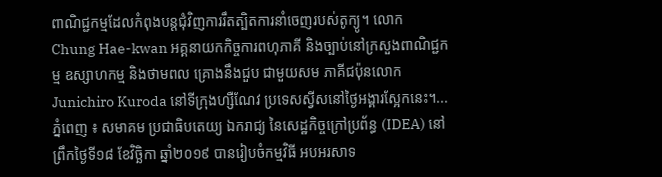ពាណិជ្ជកម្មដែលកំពុងបន្តជុំវិញការរឹតត្បិតការនាំចេញរបស់តូក្យូ។ លោក Chung Hae-kwan អគ្គនាយកកិច្ចការពហុភាគី និងច្បាប់នៅក្រសួងពាណិជ្ជកម្ម ឧស្សាហកម្ម និងថាមពល គ្រោងនឹងជួប ជាមួយសម ភាគីជប៉ុនលោក Junichiro Kuroda នៅទីក្រុងហ្សឺណែវ ប្រទេសស្វីសនៅថ្ងៃអង្គារស្អែកនេះ។...
ភ្នំពេញ ៖ សមាគម ប្រជាធិបតេយ្យ ឯករាជ្យ នៃសេដ្ឋកិច្ចក្រៅប្រព័ន្ធ (IDEA) នៅព្រឹកថ្ងៃទី១៨ ខែវិច្ឆិកា ឆ្នាំ២០១៩ បានរៀបចំកម្មវិធី អបអរសាទ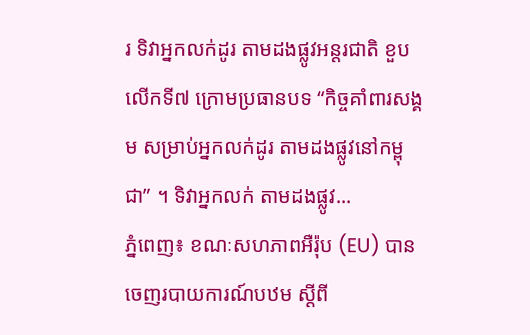រ ទិវាអ្នកលក់ដូរ តាមដងផ្លូវអន្តរជាតិ ខួបលើកទី៧ ក្រោមប្រធានបទ “កិច្ចគាំពារសង្គម សម្រាប់អ្នកលក់ដូរ តាមដងផ្លូវនៅកម្ពុជា” ។ ទិវាអ្នកលក់ តាមដងផ្លូវ...
ភ្នំពេញ៖ ខណៈសហភាពអឺរ៉ុប (EU) បានចេញរបាយការណ៍បឋម ស្តីពី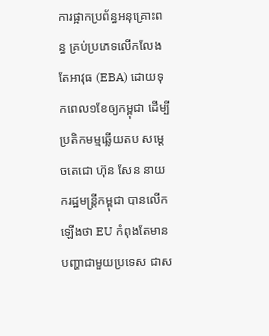ការផ្អាកប្រព័ន្ធអនុគ្រោះពន្ធ គ្រប់ប្រភេទលើកលែងតែអាវុធ (EBA) ដោយទុកពេល១ខែឲ្យកម្ពុជា ដើម្បីប្រតិកមម្មឆ្លើយតប សម្តេចតេជោ ហ៊ុន សែន នាយករដ្ឋមន្រ្តីកម្ពុជា បានលើកឡើងថា EU កំពុងតែមានបញ្ហាជាមួយប្រទេស ជាស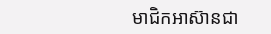មាជិកអាស៊ានជា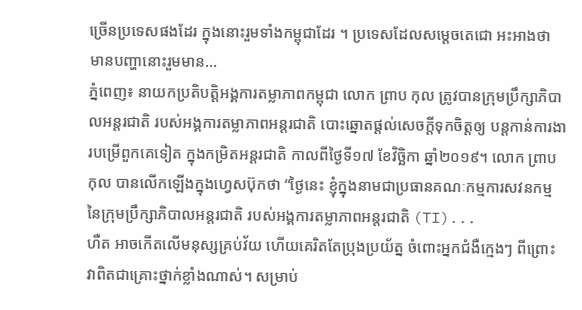ច្រើនប្រទេសផងដែរ ក្នុងនោះរួមទាំងកម្ពុជាដែរ ។ ប្រទេសដែលសម្តេចតេជោ អះអាងថា មានបញ្ហានោះរួមមាន...
ភ្នំពេញ៖ នាយកប្រតិបត្តិអង្គការតម្លាភាពកម្ពុជា លោក ព្រាប កុល ត្រូវបានក្រុមប្រឹក្សាភិបាលអន្តរជាតិ របស់អង្គការតម្លាភាពអន្តរជាតិ បោះឆ្នោតផ្តល់សេចក្តីទុកចិត្តឲ្យ បន្តកាន់ការងារបម្រើពួកគេទៀត ក្នុងកម្រិតអន្តរជាតិ កាលពីថ្ងៃទី១៧ ខែវិច្ឆិកា ឆ្នាំ២០១៩។ លោក ព្រាប កុល បានលើកឡើងក្នុងហ្វេសប៊ុកថា “ថ្ងៃនេះ ខ្ញុំក្នុងនាមជាប្រធានគណៈកម្មការសវនកម្ម នៃក្រុមប្រឹក្សាភិបាលអន្តរជាតិ របស់អង្គការតម្លាភាពអន្តរជាតិ (TI)...
ហឺត អាចកើតលើមនុស្សគ្រប់វ័យ ហើយគេរិតតែប្រុងប្រយ័ត្ន ចំពោះអ្នកជំងឺក្មេងៗ ពីព្រោះ វាពិតជាគ្រោះថ្នាក់ខ្លាំងណាស់។ សម្រាប់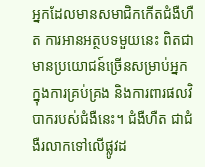អ្នកដែលមានសមាជិកកើតជំងឺហឺត ការអានអត្ថបទមួយនេះ ពិតជាមានប្រយោជន៍ច្រើនសម្រាប់អ្នក ក្នុងការគ្រប់គ្រង និងការពារផលវិបាករបស់ជំងឺនេះ។ ជំងឺហឺត ជាជំងឺរលាកទៅលើផ្លូវដ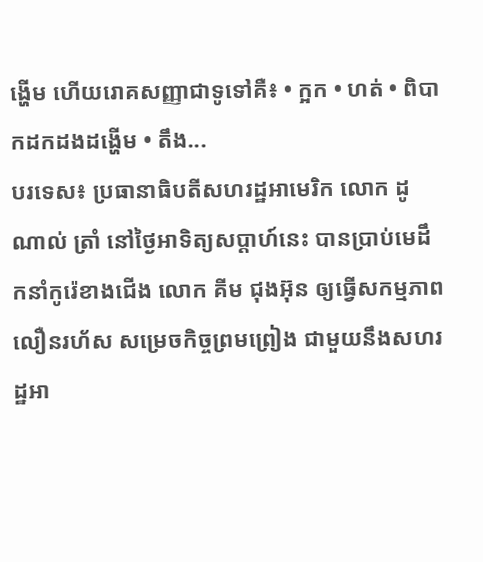ង្ហើម ហើយរោគសញ្ញាជាទូទៅគឺ៖ • ក្អក • ហត់ • ពិបាកដកដងដង្ហើម • តឹង...
បរទេស៖ ប្រធានាធិបតីសហរដ្ឋអាមេរិក លោក ដូណាល់ ត្រាំ នៅថ្ងៃអាទិត្យសប្ដាហ៍នេះ បានប្រាប់មេដឹកនាំកូរ៉េខាងជើង លោក គីម ជុងអ៊ុន ឲ្យធ្វើសកម្មភាពលឿនរហ័ស សម្រេចកិច្ចព្រមព្រៀង ជាមួយនឹងសហរដ្ឋអា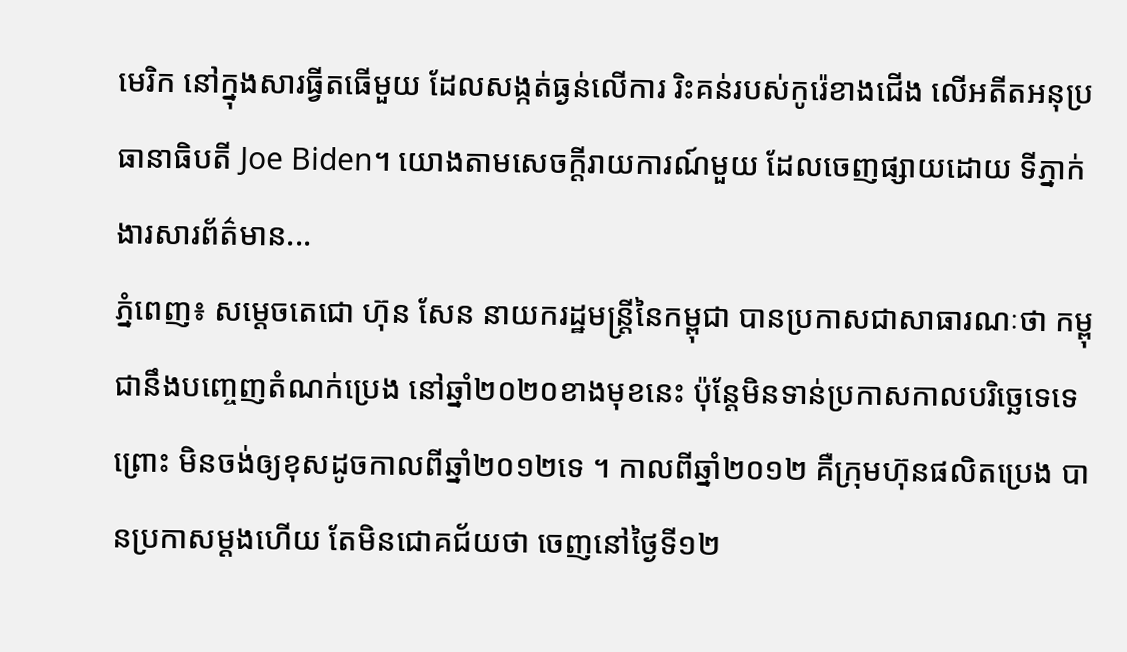មេរិក នៅក្នុងសារធ្វីតធើមួយ ដែលសង្កត់ធ្ងន់លើការ រិះគន់របស់កូរ៉េខាងជើង លើអតីតអនុប្រធានាធិបតី Joe Biden។ យោងតាមសេចក្តីរាយការណ៍មួយ ដែលចេញផ្សាយដោយ ទីភ្នាក់ងារសារព័ត៌មាន...
ភ្នំពេញ៖ សម្តេចតេជោ ហ៊ុន សែន នាយករដ្ឋមន្រ្តីនៃកម្ពុជា បានប្រកាសជាសាធារណៈថា កម្ពុជានឹងបញ្ចេញតំណក់ប្រេង នៅឆ្នាំ២០២០ខាងមុខនេះ ប៉ុន្តែមិនទាន់ប្រកាសកាលបរិច្ឆេទេទេព្រោះ មិនចង់ឲ្យខុសដូចកាលពីឆ្នាំ២០១២ទេ ។ កាលពីឆ្នាំ២០១២ គឺក្រុមហ៊ុនផលិតប្រេង បានប្រកាសម្តងហើយ តែមិនជោគជ័យថា ចេញនៅថ្ងៃទី១២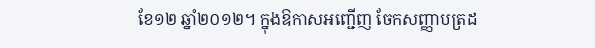ខែ១២ ឆ្នាំ២០១២។ ក្នុងឱកាសអញ្ជើញ ចែកសញ្ញាបត្រដ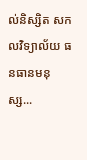ល់និស្សិត សកលវិទ្យាល័យ ធនធានមនុស្ស...